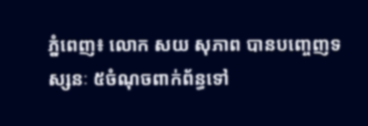ភ្នំពេញ៖ លោក សយ សុភាព បានបញ្ចេញទស្សនៈ ៥ចំណុចពាក់ព័ន្ធទៅ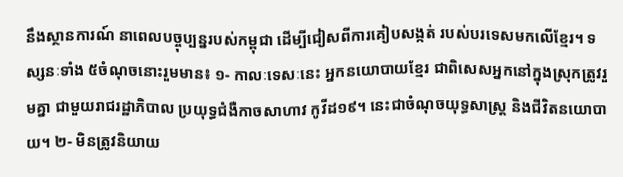នឹងស្ថានការណ៍ នាពេលបច្ចុប្បន្នរបស់កម្ពុជា ដើម្បីជៀសពីការគៀបសង្កត់ របស់បរទេសមកលើខ្មែរ។ ទស្សនៈទាំង ៥ចំណុចនោះរួមមាន៖ ១- កាលៈទេសៈនេះ អ្នកនយោបាយខ្មែរ ជាពិសេសអ្នកនៅក្នុងស្រុកត្រូវរួមគ្នា ជាមួយរាជរដ្ឋាភិបាល ប្រយុទ្ធជំងឺកាចសាហាវ កូវីដ១៩។ នេះជាចំណុចយុទ្ធសាស្ត្រ និងជីវិតនយោបាយ។ ២- មិនត្រូវនិយាយ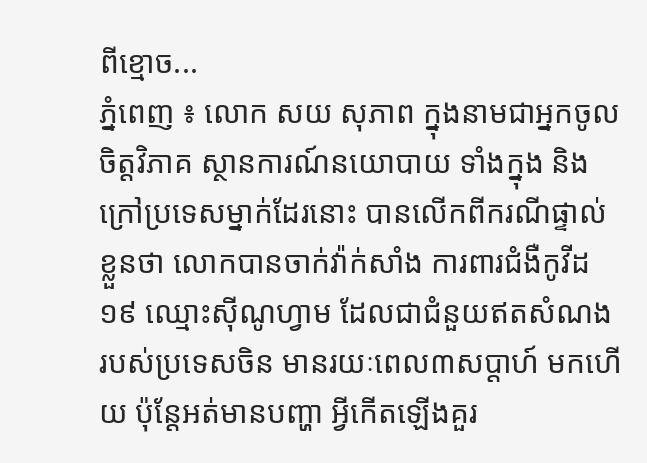ពីខ្មោច...
ភ្នំពេញ ៖ លោក សយ សុភាព ក្នុងនាមជាអ្នកចូលចិត្តវិភាគ ស្ថានការណ៍នយោបាយ ទាំងក្នុង និងក្រៅប្រទេសម្នាក់ដែរនោះ បានលើកពីករណីផ្ទាល់ខ្លួនថា លោកបានចាក់វ៉ាក់សាំង ការពារជំងឺកូវីដ១៩ ឈ្មោះស៊ីណូហ្វាម ដែលជាជំនួយឥតសំណង របស់ប្រទេសចិន មានរយៈពេល៣សប្តាហ៍ មកហើយ ប៉ុន្តែអត់មានបញ្ហា អ្វីកើតឡើងគួរ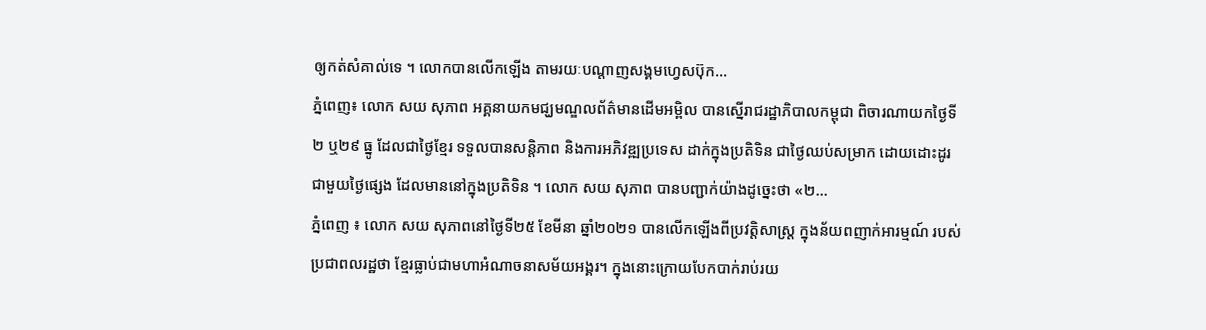ឲ្យកត់សំគាល់ទេ ។ លោកបានលើកឡើង តាមរយៈបណ្តាញសង្គមហ្វេសប៊ុក...
ភ្នំពេញ៖ លោក សយ សុភាព អគ្គនាយកមជ្ឃមណ្ឌលព័ត៌មានដើមអម្ពិល បានស្នើរាជរដ្ឋាភិបាលកម្ពុជា ពិចារណាយកថ្ងៃទី២ ឬ២៩ ធ្នូ ដែលជាថ្ងៃខ្មែរ ទទួលបានសន្តិភាព និងការអភិវឌ្ឍប្រទេស ដាក់ក្នុងប្រតិទិន ជាថ្ងៃឈប់សម្រាក ដោយដោះដូរជាមួយថ្ងៃផ្សេង ដែលមាននៅក្នុងប្រតិទិន ។ លោក សយ សុភាព បានបញ្ជាក់យ៉ាងដូច្នេះថា «២...
ភ្នំពេញ ៖ លោក សយ សុភាពនៅថ្ងៃទី២៥ ខែមីនា ឆ្នាំ២០២១ បានលើកឡើងពីប្រវត្តិសាស្រ្ត ក្នុងន័យពញាក់អារម្មណ៍ របស់ប្រជាពលរដ្ឋថា ខ្មែរធ្លាប់ជាមហាអំណាចនាសម័យអង្គរ។ ក្នុងនោះក្រោយបែកបាក់រាប់រយ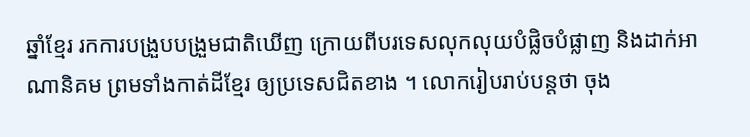ឆ្នាំខ្មែរ រកការបង្រួបបង្រួមជាតិឃើញ ក្រោយពីបរទេសលុកលុយបំផ្លិចបំផ្លាញ និងដាក់អាណានិគម ព្រមទាំងកាត់ដីខ្មែរ ឲ្យប្រទេសជិតខាង ។ លោករៀបរាប់បន្តថា ចុង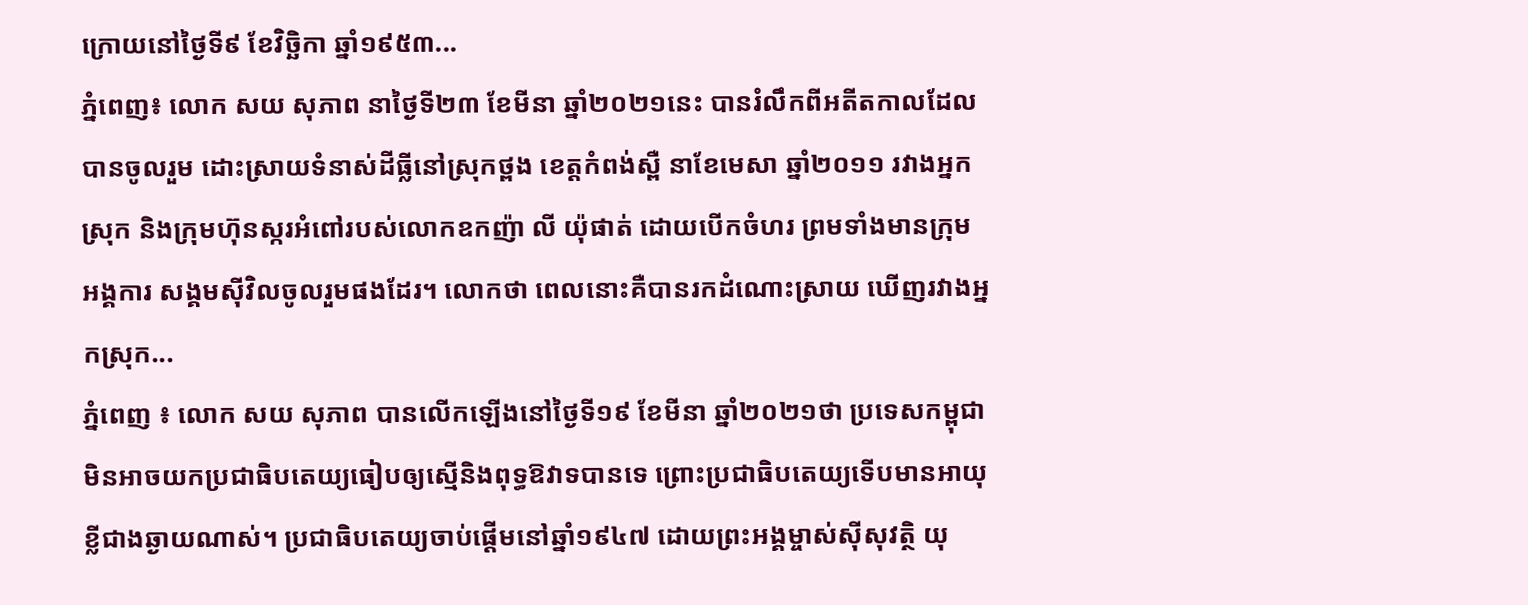ក្រោយនៅថ្ងៃទី៩ ខែវិច្ឆិកា ឆ្នាំ១៩៥៣...
ភ្នំពេញ៖ លោក សយ សុភាព នាថ្ងៃទី២៣ ខែមីនា ឆ្នាំ២០២១នេះ បានរំលឹកពីអតីតកាលដែលបានចូលរួម ដោះស្រាយទំនាស់ដីធ្លីនៅស្រុកថ្ពង ខេត្តកំពង់ស្ពឺ នាខែមេសា ឆ្នាំ២០១១ រវាងអ្នកស្រុក និងក្រុមហ៊ុនស្ករអំពៅរបស់លោកឧកញ៉ា លី យ៉ុផាត់ ដោយបើកចំហរ ព្រមទាំងមានក្រុមអង្គការ សង្គមស៊ីវិលចូលរួមផងដែរ។ លោកថា ពេលនោះគឺបានរកដំណោះស្រាយ ឃើញរវាងអ្នកស្រុក...
ភ្នំពេញ ៖ លោក សយ សុភាព បានលើកឡើងនៅថ្ងៃទី១៩ ខែមីនា ឆ្នាំ២០២១ថា ប្រទេសកម្ពុជាមិនអាចយកប្រជាធិបតេយ្យធៀបឲ្យស្មើនិងពុទ្ធឱវាទបានទេ ព្រោះប្រជាធិបតេយ្យទើបមានអាយុខ្លីជាងឆ្ងាយណាស់។ ប្រជាធិបតេយ្យចាប់ផ្តើមនៅឆ្នាំ១៩៤៧ ដោយព្រះអង្គម្ចាស់ស៊ីសុវត្ថិ យុ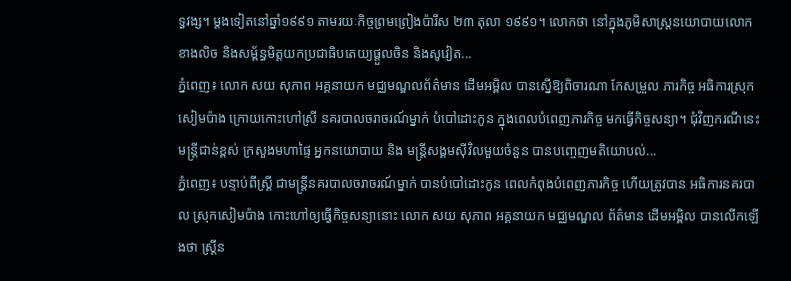ទ្ធវង្ស។ ម្តងទៀតនៅឆ្នាំ១៩៩១ តាមរយៈកិច្ចព្រមព្រៀងប៉ារីស ២៣ តុលា ១៩៩១។ លោកថា នៅក្នុងភូមិសាស្ត្រនយោបាយលោកខាងលិច និងសម្ព័ន្ធមិត្តយកប្រជាធិបតេយ្យផ្តួលចិន និងសូវៀត...
ភ្នំពេញ៖ លោក សយ សុភាព អគ្គនាយក មជ្ឈមណ្ឌលព័ត៌មាន ដើមអម្ពិល បានស្នើឱ្យពិចារណា កែសម្រួល ភារកិច្ច អធិការស្រុកសៀមប៉ាង ក្រោយកោះហៅស្រី នគរបាលចរាចរណ៍ម្នាក់ បំបៅដោះកូន ក្នុងពេលបំពេញភារកិច្ច មកធ្វើកិច្ចសន្យា។ ជុំវិញករណីនេះមន្រ្តីជាន់ខ្ពស់ ក្រសួងមហាផ្ទៃ អ្នកនយោបាយ និង មន្រ្តីសង្គមស៊ីវិលមួយចំនួន បានបញ្ចេញមតិយោបល់...
ភ្នំពេញ៖ បន្ទាប់ពីស្រ្តី ជាមន្រ្តីនគរបាលចរាចរណ៍ម្នាក់ បានបំបៅដោះកូន ពេលកំពុងបំពេញភារកិច្ច ហើយត្រូវបាន អធិការនគរបាល ស្រុកសៀមប៉ាង កោះហៅឲ្យធ្វើកិច្ចសន្យានោះ លោក សយ សុភាព អគ្គនាយក មជ្ឈមណ្ឌល ព័ត៌មាន ដើមអម្ពិល បានលើកឡើងថា ស្រ្តីន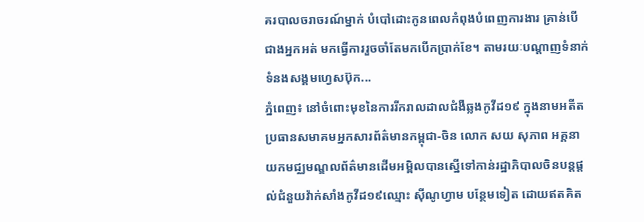គរបាលចរាចរណ៍ម្នាក់ បំបៅដោះកូនពេលកំពុងបំពេញការងារ គ្រាន់បើជាងអ្នកអត់ មកធ្វើការរួចចាំតែមកបើកប្រាក់ខែ។ តាមរយៈបណ្ដាញទំនាក់ទំនងសង្គមហ្វេសប៊ុក...
ភ្នំពេញ៖ នៅចំពោះមុខនៃការរីករាលដាលជំងឺឆ្លងកូវីដ១៩ ក្នុងនាមអតីតប្រធានសមាគមអ្នកសារព័ត៌មានកម្ពុជា-ចិន លោក សយ សុភាព អគ្គនាយកមជ្ឈមណ្ឌលព័ត៌មានដើមអម្ពិលបានស្នើទៅកាន់រដ្ឋាភិបាលចិនបន្តផ្ដល់ជំនួយវ៉ាក់សាំងកូវីដ១៩ឈ្មោះ ស៊ីណូហ្វាម បន្ថែមទៀត ដោយឥតគិត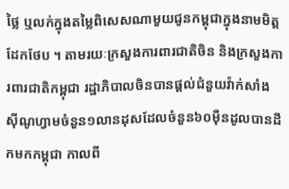ថ្លៃ ឬលក់ក្នុងតម្លៃពិសេសណាមួយជូនកម្ពុជាក្នុងនាមមិត្តដែកថែប ។ តាមរយៈក្រសួងការពារជាតិចិន និងក្រសួងការពារជាតិកម្ពុជា រដ្ឋាភិបាលចិនបានផ្ដល់ជំនួយវ៉ាក់សាំង ស៊ីណូហ្វាមចំនួន១លានដុសដែលចំនួន៦០ម៉ឺនដូលបានដឹកមកកម្ពុជា កាលពី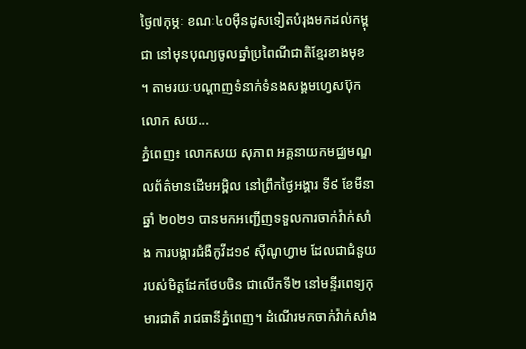ថ្ងៃ៧កុម្ភៈ ខណៈ៤០ម៉ឺនដូសទៀតបំរុងមកដល់កម្ពុជា នៅមុនបុណ្យចូលឆ្នាំប្រពៃណីជាតិខ្មែរខាងមុខ ។ តាមរយៈបណ្តាញទំនាក់ទំនងសង្គមហ្វេសប៊ុកលោក សយ...
ភ្នំពេញ៖ លោកសយ សុភាព អគ្គនាយកមជ្ឈមណ្ឌលព័ត៌មានដើមអម្ពិល នៅព្រឹកថ្ងៃអង្គារ ទី៩ ខែមីនា ឆ្នាំ ២០២១ បានមកអញ្ជើញទទួលការចាក់វ៉ាក់សាំង ការបង្ការជំងឺកូវីដ១៩ ស៊ីណូហ្វាម ដែលជាជំនួយរបស់មិត្តដែកថែបចិន ជាលើកទី២ នៅមន្ទីរពេទ្យកុមារជាតិ រាជធានីភ្នំពេញ។ ដំណើរមកចាក់វ៉ាក់សាំង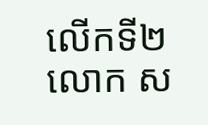លើកទី២ លោក ស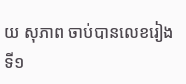យ សុភាព ចាប់បានលេខរៀងទី១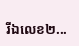រីឯលេខ២...